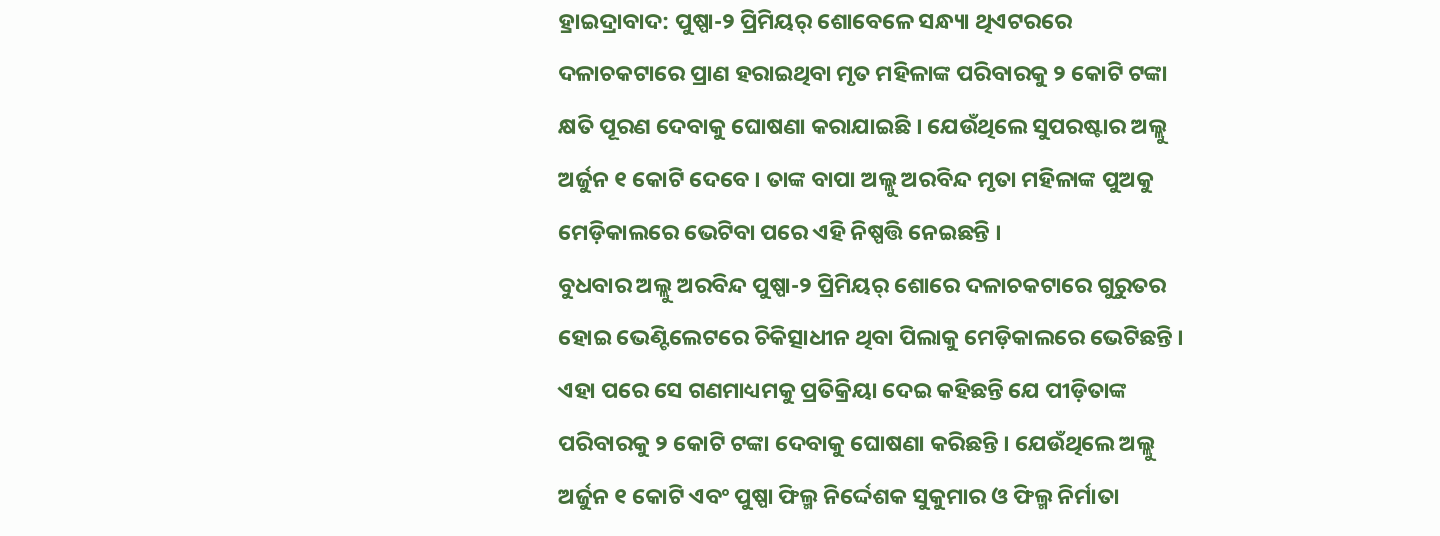ହ୍ରାଇଦ୍ରାବାଦ: ପୁଷ୍ପା-୨ ପ୍ରିମିୟର୍ ଶୋବେଳେ ସନ୍ଧ୍ୟା ଥିଏଟରରେ ଦଳାଚକଟାରେ ପ୍ରାଣ ହରାଇଥିବା ମୃତ ମହିଳାଙ୍କ ପରିବାରକୁ ୨ କୋଟି ଟଙ୍କା କ୍ଷତି ପୂରଣ ଦେବାକୁ ଘୋଷଣା କରାଯାଇଛି । ଯେଉଁଥିଲେ ସୁପରଷ୍ଟାର ଅଲ୍ଲୁ ଅର୍ଜୁନ ୧ କୋଟି ଦେବେ । ତାଙ୍କ ବାପା ଅଲ୍ଲୁ ଅରବିନ୍ଦ ମୃତା ମହିଳାଙ୍କ ପୁଅକୁ ମେଡ଼ିକାଲରେ ଭେଟିବା ପରେ ଏହି ନିଷ୍ପତ୍ତି ନେଇଛନ୍ତି ।
ବୁଧବାର ଅଲ୍ଲୁ ଅରବିନ୍ଦ ପୁଷ୍ପା-୨ ପ୍ରିମିୟର୍ ଶୋରେ ଦଳାଚକଟାରେ ଗୁରୁତର ହୋଇ ଭେଣ୍ଟିଲେଟରେ ଚିକିତ୍ସାଧୀନ ଥିବା ପିଲାକୁ ମେଡ଼ିକାଲରେ ଭେଟିଛନ୍ତି । ଏହା ପରେ ସେ ଗଣମାଧ୍ୟମକୁ ପ୍ରତିକ୍ରିୟା ଦେଇ କହିଛନ୍ତି ଯେ ପୀଡ଼ିତାଙ୍କ ପରିବାରକୁ ୨ କୋଟି ଟଙ୍କା ଦେବାକୁ ଘୋଷଣା କରିଛନ୍ତି । ଯେଉଁଥିଲେ ଅଲ୍ଲୁ ଅର୍ଜୁନ ୧ କୋଟି ଏବଂ ପୁଷ୍ପା ଫିଲ୍ମ ନିର୍ଦ୍ଦେଶକ ସୁକୁମାର ଓ ଫିଲ୍ମ ନିର୍ମାତା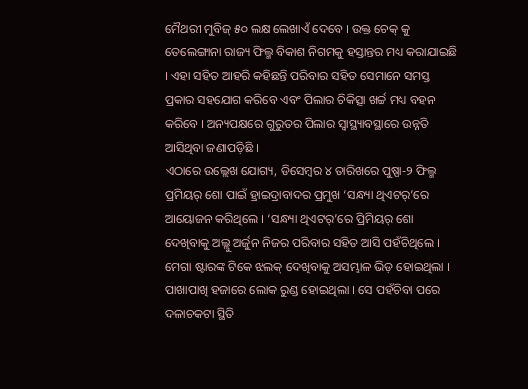ମୈଥରୀ ମୁବିଜ୍ ୫୦ ଲକ୍ଷ ଲେଖାଏଁ ଦେବେ । ଉକ୍ତ ଚେକ୍ କୁ ତେଲେଙ୍ଗାନା ରାଜ୍ୟ ଫିଲ୍ମ ବିକାଶ ନିଗମକୁ ହସ୍ତାନ୍ତର ମଧ୍ୟ କରାଯାଇଛି । ଏହା ସହିତ ଆହରି କହିଛନ୍ତି ପରିବାର ସହିତ ସେମାନେ ସମସ୍ତ ପ୍ରକାର ସହଯୋଗ କରିବେ ଏବଂ ପିଲାର ଚିକିତ୍ସା ଖର୍ଚ୍ଚ ମଧ୍ୟ ବହନ କରିବେ । ଅନ୍ୟପକ୍ଷରେ ଗୁରୁତର ପିଲାର ସ୍ୱାସ୍ଥ୍ୟାବସ୍ଥାରେ ଉନ୍ନତି ଆସିଥିବା ଜଣାପଡ଼ିଛି ।
ଏଠାରେ ଉଲ୍ଲେଖ ଯୋଗ୍ୟ, ଡିସେମ୍ବର ୪ ତାରିଖରେ ପୁଷ୍ପା-୨ ଫିଲ୍ମ ପ୍ରମିୟର୍ ଶୋ ପାଇଁ ହ୍ରାଇଦ୍ରାବାଦର ପ୍ରମୁଖ ‘ସନ୍ଧ୍ୟା ଥିଏଟର୍’ରେ ଆୟୋଜନ କରିଥିଲେ । ‘ସନ୍ଧ୍ୟା ଥିଏଟର୍’ରେ ପ୍ରିମିୟର୍ ଶୋ ଦେଖିବାକୁ ଅଲ୍ଲୁ ଅର୍ଜୁନ ନିଜର ପରିବାର ସହିତ ଆସି ପହଁଚିଥିଲେ । ମେଗା ଷ୍ଟାରଙ୍କ ଟିକେ ଝଲକ୍ ଦେଖିବାକୁ ଅସମ୍ଭାଳ ଭିଡ଼ ହୋଇଥିଲା । ପାଖାପାଖି ହଜାରେ ଲୋକ ରୁଣ୍ଡ ହୋଇଥିଲା । ସେ ପହଁଚିବା ପରେ ଦଳାଚକଟା ସ୍ଥିତି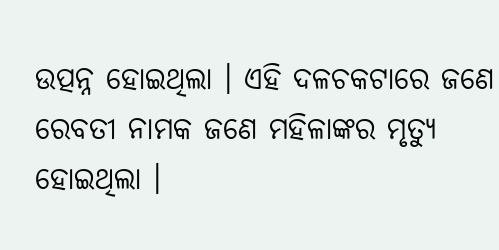ଉତ୍ପନ୍ନ ହୋଇଥିଲା । ଏହି ଦଳଚକଟାରେ ଜଣେ ରେବତୀ ନାମକ ଜଣେ ମହିଳାଙ୍କର ମୃତ୍ୟୁ ହୋଇଥିଲା ।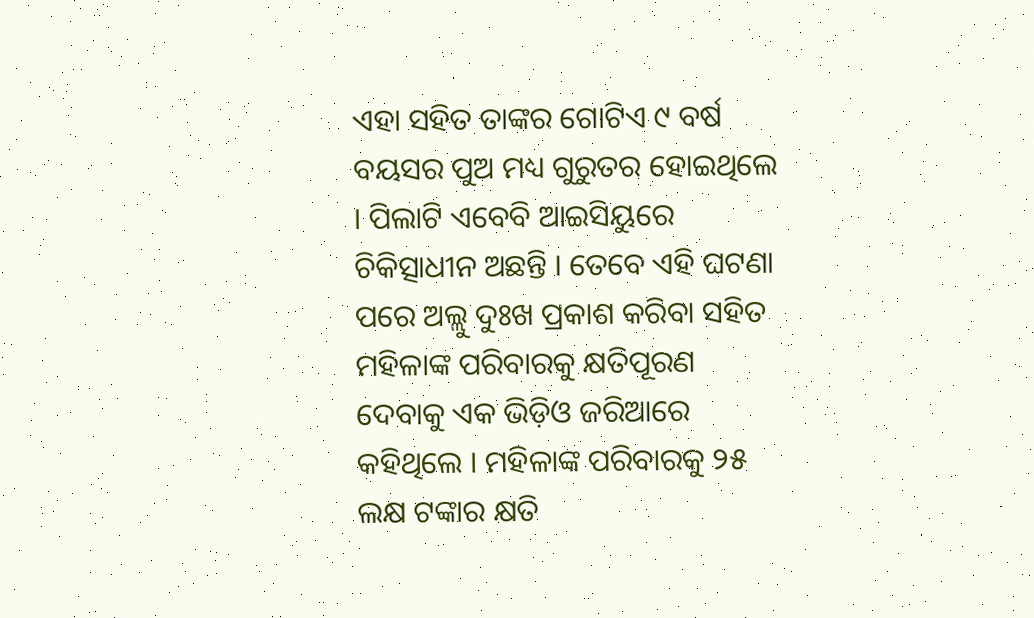ଏହା ସହିତ ତାଙ୍କର ଗୋଟିଏ ୯ ବର୍ଷ ବୟସର ପୁଅ ମଧ୍ୟ ଗୁରୁତର ହୋଇଥିଲେ । ପିଲାଟି ଏବେବି ଆଇସିୟୁରେ ଚିକିତ୍ସାଧୀନ ଅଛନ୍ତି । ତେବେ ଏହି ଘଟଣା ପରେ ଅଲ୍ଲୁ ଦୁଃଖ ପ୍ରକାଶ କରିବା ସହିତ ମହିଳାଙ୍କ ପରିବାରକୁ କ୍ଷତିପୂରଣ ଦେବାକୁ ଏକ ଭିଡ଼ିଓ ଜରିଆରେ କହିଥିଲେ । ମହିଳାଙ୍କ ପରିବାରକୁ ୨୫ ଲକ୍ଷ ଟଙ୍କାର କ୍ଷତି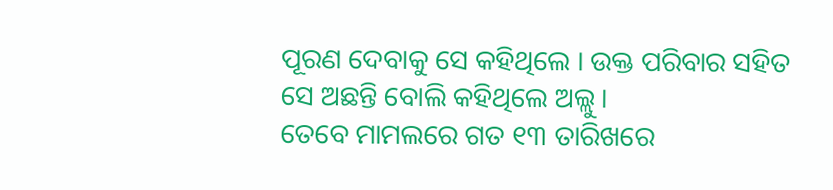ପୂରଣ ଦେବାକୁ ସେ କହିଥିଲେ । ଉକ୍ତ ପରିବାର ସହିତ ସେ ଅଛନ୍ତି ବୋଲି କହିଥିଲେ ଅଲ୍ଲୁ ।
ତେବେ ମାମଲରେ ଗତ ୧୩ ତାରିଖରେ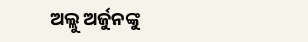ଅଲ୍ଲୁ ଅର୍ଜୁନଙ୍କୁ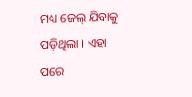ମଧ୍ୟ ଜେଲ୍ ଯିବାକୁ ପଡ଼ିଥିଲା । ଏହା ପରେ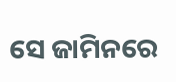ସେ ଜାମିନରେ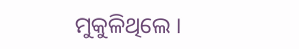ମୁକୁଳିଥିଲେ ।